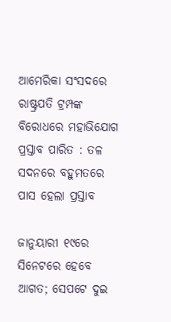ଆମେରିକା ସଂସଦରେ ରାଷ୍ଟ୍ରପତି ଟ୍ରମ୍ପଙ୍କ ବିରୋଧରେ ମହାଭିଯୋଗ ପ୍ରସ୍ତାବ ପାରିତ : ତଳ ସଦନରେ ବହୁମତରେ ପାସ ହେଲା ପ୍ରସ୍ତାବ

ଜାନୁୟାରୀ ୧୯ରେ ସିନେଟରେ ହେବେ ଆଗତ; ସେପଟେ ଦୁଇ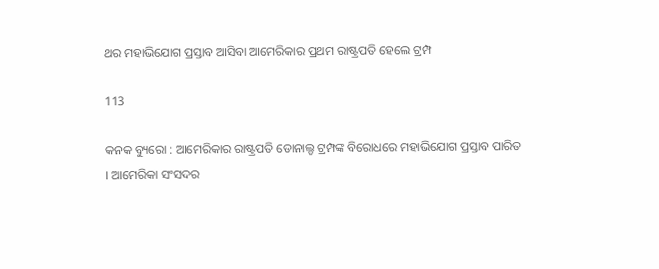ଥର ମହାଭିଯୋଗ ପ୍ରସ୍ତାବ ଆସିବା ଆମେରିକାର ପ୍ରଥମ ରାଷ୍ଟ୍ରପତି ହେଲେ ଟ୍ରମ୍ପ

113

କନକ ବ୍ୟୁରୋ : ଆମେରିକାର ରାଷ୍ଟ୍ରପତି ଡୋନାଲ୍ଡ ଟ୍ରମ୍ପଙ୍କ ବିରୋଧରେ ମହାଭିଯୋଗ ପ୍ରସ୍ତାବ ପାରିତ । ଆମେରିକା ସଂସଦର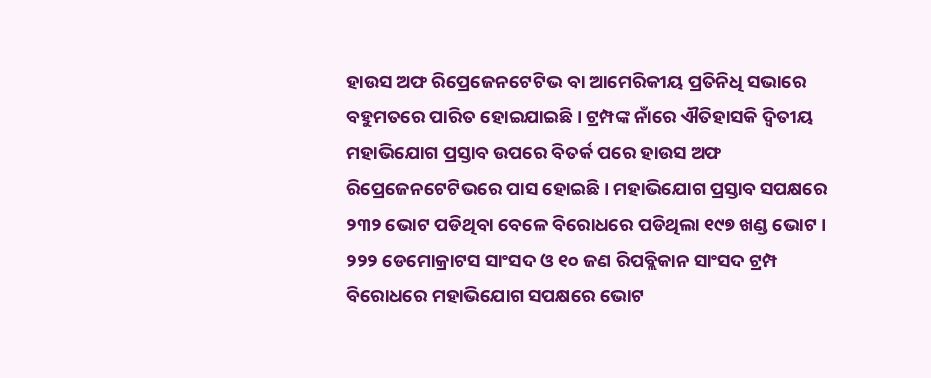ହାଉସ ଅଫ ରିପ୍ରେଜେନଟେଟିଭ ବା ଆମେରିକୀୟ ପ୍ରତିନିଧି ସଭାରେ ବହୁମତରେ ପାରିତ ହୋଇଯାଇଛି । ଟ୍ରମ୍ପଙ୍କ ନାଁରେ ଐତିହାସକି ଦ୍ୱିତୀୟ ମହାଭିଯୋଗ ପ୍ରସ୍ତାବ ଉପରେ ବିତର୍କ ପରେ ହାଉସ ଅଫ ରିପ୍ରେଜେନଟେଟିଭରେ ପାସ ହୋଇଛି । ମହାଭିଯୋଗ ପ୍ରସ୍ତାବ ସପକ୍ଷରେ ୨୩୨ ଭୋଟ ପଡିଥିବା ବେଳେ ବିରୋଧରେ ପଡିଥିଲା ୧୯୭ ଖଣ୍ଡ ଭୋଟ । ୨୨୨ ଡେମୋକ୍ରାଟସ ସାଂସଦ ଓ ୧୦ ଜଣ ରିପବ୍ଲିକାନ ସାଂସଦ ଟ୍ରମ୍ପ ବିରୋଧରେ ମହାଭିଯୋଗ ସପକ୍ଷରେ ଭୋଟ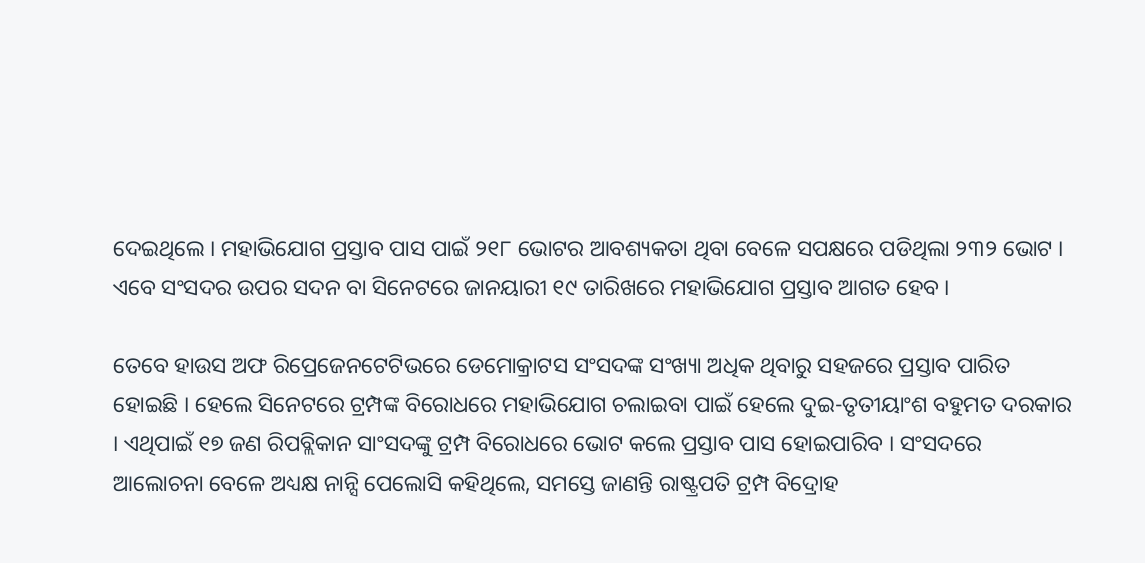ଦେଇଥିଲେ । ମହାଭିଯୋଗ ପ୍ରସ୍ତାବ ପାସ ପାଇଁ ୨୧୮ ଭୋଟର ଆବଶ୍ୟକତା ଥିବା ବେଳେ ସପକ୍ଷରେ ପଡିଥିଲା ୨୩୨ ଭୋଟ । ଏବେ ସଂସଦର ଉପର ସଦନ ବା ସିନେଟରେ ଜାନୟାରୀ ୧୯ ତାରିଖରେ ମହାଭିଯୋଗ ପ୍ରସ୍ତାବ ଆଗତ ହେବ ।

ତେବେ ହାଉସ ଅଫ ରିପ୍ରେଜେନଟେଟିଭରେ ଡେମୋକ୍ରାଟସ ସଂସଦଙ୍କ ସଂଖ୍ୟା ଅଧିକ ଥିବାରୁ ସହଜରେ ପ୍ରସ୍ତାବ ପାରିତ ହୋଇଛି । ହେଲେ ସିନେଟରେ ଟ୍ରମ୍ପଙ୍କ ବିରୋଧରେ ମହାଭିଯୋଗ ଚଲାଇବା ପାଇଁ ହେଲେ ଦୁଇ-ତୃତୀୟାଂଶ ବହୁମତ ଦରକାର । ଏଥିପାଇଁ ୧୭ ଜଣ ରିପବ୍ଲିକାନ ସାଂସଦଙ୍କୁ ଟ୍ରମ୍ପ ବିରୋଧରେ ଭୋଟ କଲେ ପ୍ରସ୍ତାବ ପାସ ହୋଇପାରିବ । ସଂସଦରେ ଆଲୋଚନା ବେଳେ ଅଧ୍ୟକ୍ଷ ନାନ୍ସି ପେଲୋସି କହିଥିଲେ, ସମସ୍ତେ ଜାଣନ୍ତି ରାଷ୍ଟ୍ରପତି ଟ୍ରମ୍ପ ବିଦ୍ରୋହ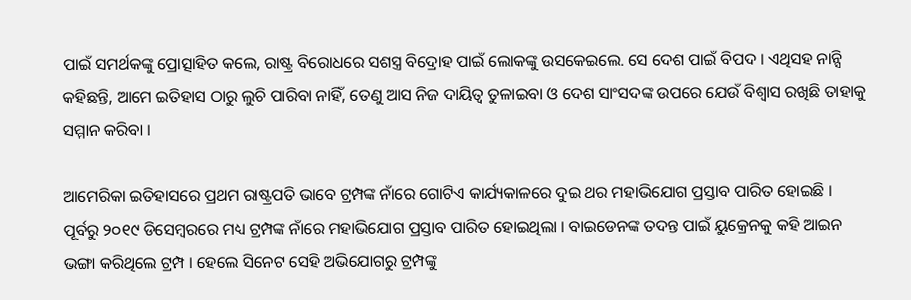ପାଇଁ ସମର୍ଥକଙ୍କୁ ପ୍ରୋତ୍ସାହିତ କଲେ, ରାଷ୍ଟ୍ର ବିରୋଧରେ ସଶସ୍ତ୍ର ବିଦ୍ରୋହ ପାଇଁ ଲୋକଙ୍କୁ ଉସକେଇଲେ. ସେ ଦେଶ ପାଇଁ ବିପଦ । ଏଥିସହ ନାନ୍ସି କହିଛନ୍ତି, ଆମେ ଇତିହାସ ଠାରୁ ଲୁଚି ପାରିବା ନାହିଁ, ତେଣୁ ଆସ ନିଜ ଦାୟିତ୍ୱ ତୁଳାଇବା ଓ ଦେଶ ସାଂସଦଙ୍କ ଉପରେ ଯେଉଁ ବିଶ୍ୱାସ ରଖିଛି ତାହାକୁ ସମ୍ମାନ କରିବା ।

ଆମେରିକା ଇତିହାସରେ ପ୍ରଥମ ରାଷ୍ଟ୍ରପତି ଭାବେ ଟ୍ରମ୍ପଙ୍କ ନାଁରେ ଗୋଟିଏ କାର୍ଯ୍ୟକାଳରେ ଦୁଇ ଥର ମହାଭିଯୋଗ ପ୍ରସ୍ତାବ ପାରିତ ହୋଇଛି । ପୂର୍ବରୁ ୨୦୧୯ ଡିସେମ୍ବରରେ ମଧ୍ୟ ଟ୍ରମ୍ପଙ୍କ ନାଁରେ ମହାଭିଯୋଗ ପ୍ରସ୍ତାବ ପାରିତ ହୋଇଥିଲା । ବାଇଡେନଙ୍କ ତଦନ୍ତ ପାଇଁ ୟୁକ୍ରେନକୁ କହି ଆଇନ ଭଙ୍ଗା କରିଥିଲେ ଟ୍ରମ୍ପ । ହେଲେ ସିନେଟ ସେହି ଅଭିଯୋଗରୁ ଟ୍ରମ୍ପଙ୍କୁ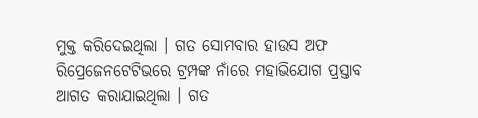ମୁକ୍ତ କରିଦେଇଥିଲା । ଗତ ସୋମବାର ହାଉସ ଅଫ ରିପ୍ରେଜେନଟେଟିଭରେ ଟ୍ରମ୍ପଙ୍କ ନାଁରେ ମହାଭିଯୋଗ ପ୍ରସ୍ତାବ ଆଗତ କରାଯାଇଥିଲା । ଗତ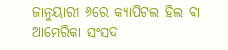ଜାନୁୟାରୀ ୬ରେ କ୍ୟାପିଟଲ ହିଲ ବା ଆମେରିକା ସଂସଦ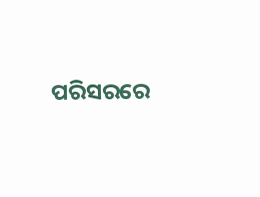ପରିସରରେ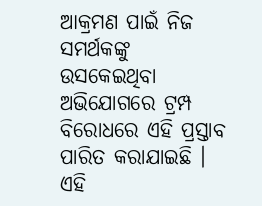ଆକ୍ରମଣ ପାଇଁ ନିଜ ସମର୍ଥକଙ୍କୁ ଉସକେଇଥିବା ଅଭିଯୋଗରେ ଟ୍ରମ୍ପ ବିରୋଧରେ ଏହି ପ୍ରସ୍ତାବ ପାରିତ କରାଯାଇଛି । ଏହି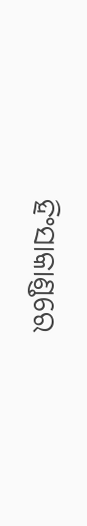ହିଂସାକାଣ୍ଡରେ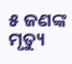୫ ଜଣଙ୍କ ମୃତ୍ୟୁ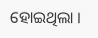ହୋଇଥିଲା ।